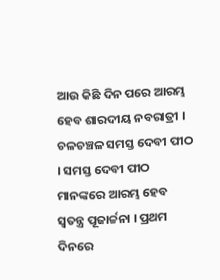ଆଉ କିଛି ଦିନ ପରେ ଆରମ୍ଭ ହେବ ଶାରଦୀୟ ନବରାତ୍ରୀ । ଚଳଚଞ୍ଚଳ ସମସ୍ତ ଦେବୀ ପୀଠ । ସମସ୍ତ ଦେବୀ ପୀଠ ମାନଙ୍କରେ ଆରମ୍ଭ ହେବ ସ୍ବତନ୍ତ୍ର ପୂଜାର୍ଚ୍ଚନା । ପ୍ରଥମ ଦିନରେ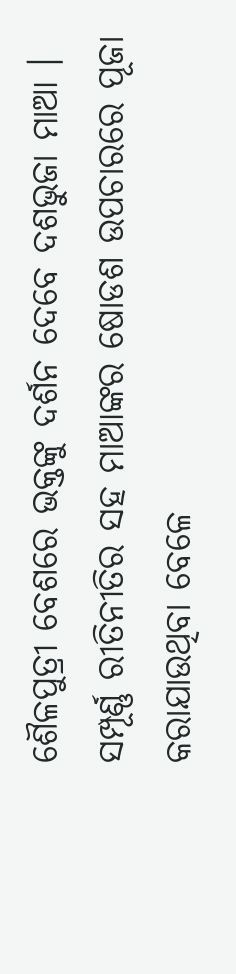ଶୈଳପୁତ୍ରୀ ବେଶରେ ଭକ୍ତଙ୍କୁ ଦର୍ଶନ ଦେବେ ଦଶଭୁଜା ମାଆ । ସମ୍ପୂର୍ଣ୍ଣ ରୀତିନୀତିର ସହ ମାଆଙ୍କର ଷୋଡଶ ଉପଚାରରେ ପୂଜା କରାଯାଉଥିବା ବେଳେ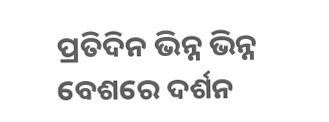ପ୍ରତିଦିନ ଭିନ୍ନ ଭିନ୍ନ ବେଶରେ ଦର୍ଶନ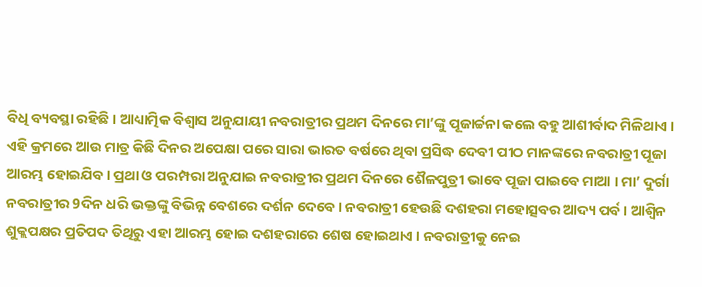ବିଧି ବ୍ୟବସ୍ଥା ରହିଛି । ଆଧ୍ୟାତ୍ମିକ ବିଶ୍ବାସ ଅନୁଯାୟୀ ନବରାତ୍ରୀର ପ୍ରଥମ ଦିନରେ ମା’ଙ୍କୁ ପୂଜାର୍ଚ୍ଚନା କଲେ ବହୁ ଆଶୀର୍ବାଦ ମିଳିଥାଏ ।
ଏହି କ୍ରମରେ ଆଉ ମାତ୍ର କିଛି ଦିନର ଅପେକ୍ଷା ପରେ ସାରା ଭାରତ ବର୍ଷରେ ଥିବା ପ୍ରସିଦ୍ଧ ଦେବୀ ପୀଠ ମାନଙ୍କରେ ନବରାତ୍ରୀ ପୂଜା ଆରମ୍ଭ ହୋଇଯିବ । ପ୍ରଥା ଓ ପରମ୍ପରା ଅନୁଯାଇ ନବରାତ୍ରୀର ପ୍ରଥମ ଦିନରେ ଶୈଳପୁତ୍ରୀ ଭାବେ ପୂଜା ପାଇବେ ମାଆ । ମା’ ଦୁର୍ଗା ନବରାତ୍ରୀର 9ଦିନ ଧରି ଭକ୍ତଙ୍କୁ ବିଭିନ୍ନ ବେଶରେ ଦର୍ଶନ ଦେବେ। ନବରାତ୍ରୀ ହେଉଛି ଦଶହରା ମହୋତ୍ସବର ଆଦ୍ୟ ପର୍ବ । ଆଶ୍ୱିନ ଶୁକ୍ଲପକ୍ଷର ପ୍ରତିପଦ ତିଥିରୁ ଏହା ଆରମ୍ଭ ହୋଇ ଦଶହରାରେ ଶେଷ ହୋଇଥାଏ । ନବରାତ୍ରୀକୁ ନେଇ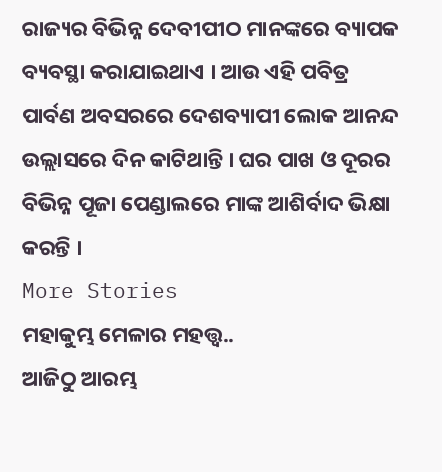ରାଜ୍ୟର ବିଭିନ୍ନ ଦେବୀପୀଠ ମାନଙ୍କରେ ବ୍ୟାପକ ବ୍ୟବସ୍ଥା କରାଯାଇଥାଏ । ଆଉ ଏହି ପବିତ୍ର ପାର୍ବଣ ଅବସରରେ ଦେଶବ୍ୟାପୀ ଲୋକ ଆନନ୍ଦ ଉଲ୍ଲାସରେ ଦିନ କାଟିଥାନ୍ତି । ଘର ପାଖ ଓ ଦୂରର ବିଭିନ୍ନ ପୂଜା ପେଣ୍ଡାଲରେ ମାଙ୍କ ଆଶିର୍ବାଦ ଭିକ୍ଷା କରନ୍ତି ।
More Stories
ମହାକୁମ୍ଭ ମେଳାର ମହତ୍ତ୍ବ..
ଆଜିଠୁ ଆରମ୍ଭ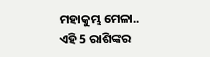ମହାକୁମ୍ଭ ମେଳା..
ଏହି 5 ରାଶିଙ୍କର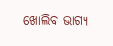ଖୋଲିବ ଭାଗ୍ୟ